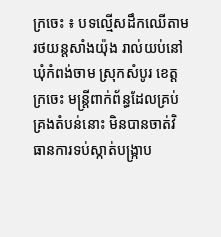ក្រចេះ ៖ បទល្មើសដឹកឈើតាមរថយន្តសាំងយ៉ុង រាល់យប់នៅឃុំកំពង់ចាម ស្រុកសំបូរ ខេត្តក្រចេះ មន្រ្តីពាក់ព័ន្ធដែលគ្រប់គ្រងតំបន់នោះ មិនបានចាត់វិធានការទប់ស្កាត់បង្ក្រាប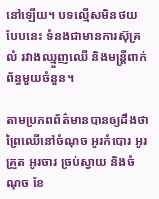នៅឡើយ។ បទល្មើសមិនថយបែបនេះ ទំនងជាមានការស៊ុគ្រលំ រវាងឈ្មួញឈើ និងមន្ត្រីពាក់ព័ន្ធមួយចំនួន។

តាមប្រភពព័ត៌មានបានឲ្យដឹងថា ព្រៃឈើនៅចំណុច អូរកំបោរ អូរគ្រួត អូរចារ ច្រប់ស្វាយ និងចំណុច ខែ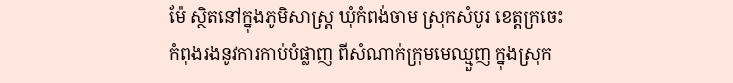ម៉ែ ស្ថិតនៅក្នុងភូមិសាស្ត្រ ឃុំកំពង់ចាម ស្រុកសំបូរ ខេត្តក្រចេះ កំពុងរងនូវការកាប់បំផ្លាញ ពីសំណាក់ក្រុមមេឈ្មួញ ក្នុងស្រុក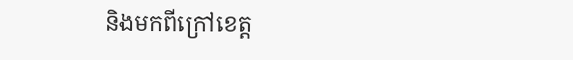និងមកពីក្រៅខេត្ត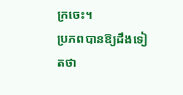ក្រចេះ។
ប្រភពបានឱ្យដឹងទៀតថា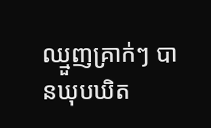ឈ្មួញគ្រាក់ៗ បានឃុបឃិត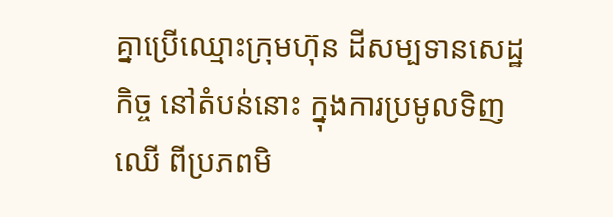គ្នាប្រើឈ្មោះក្រុមហ៊ុន ដីសម្បទានសេដ្ឋកិច្ច នៅតំបន់នោះ ក្នុងការប្រមូលទិញឈើ ពីប្រភពមិ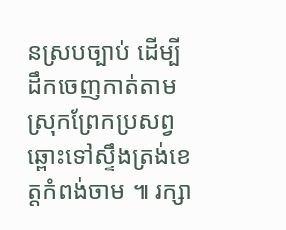នស្របច្បាប់ ដើម្បីដឹកចេញកាត់តាមស្រុកព្រែកប្រសព្វ ឆ្ពោះទៅស្ទឹងត្រង់ខេត្តកំពង់ចាម ៕ រក្សា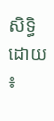សិទ្ធិដោយ ៖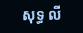សុទ្ធ លី